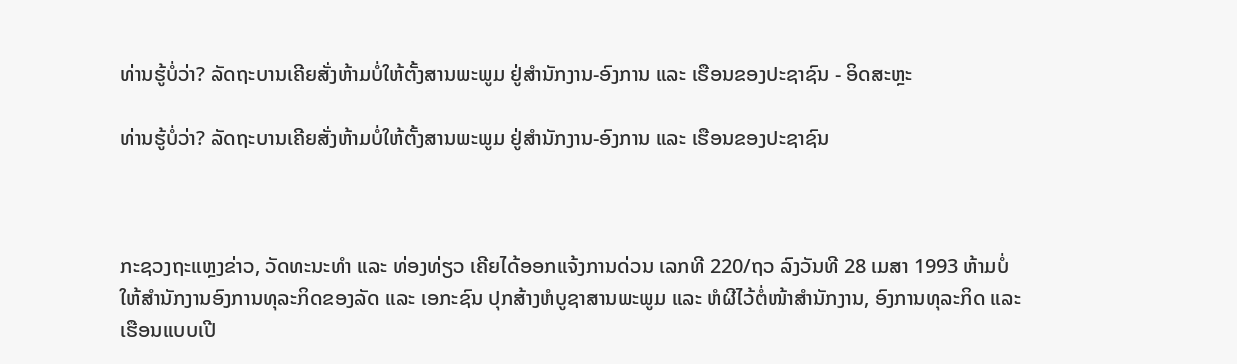ທ່ານຮູ້ບໍ່ວ່າ? ລັດຖະບານເຄີຍສັ່ງຫ້າມບໍ່ໃຫ້ຕັ້ງສານພະພູມ ຢູ່ສຳນັກງານ-ອົງການ ແລະ ເຮືອນຂອງປະຊາຊົນ - ອິດສະຫຼະ

ທ່ານຮູ້ບໍ່ວ່າ? ລັດຖະບານເຄີຍສັ່ງຫ້າມບໍ່ໃຫ້ຕັ້ງສານພະພູມ ຢູ່ສຳນັກງານ-ອົງການ ແລະ ເຮືອນຂອງປະຊາຊົນ



ກະຊວງຖະແຫຼງຂ່າວ, ວັດທະນະທຳ ແລະ ທ່ອງທ່ຽວ ເຄີຍໄດ້ອອກແຈ້ງການດ່ວນ ເລກທີ 220/ຖວ ລົງວັນທີ 28 ເມສາ 1993 ຫ້າມບໍ່ໃຫ້ສຳນັກງານອົງການທຸລະກິດຂອງລັດ ແລະ ເອກະຊົນ ປຸກສ້າງຫໍບູຊາສານພະພູມ ແລະ ຫໍຜີໄວ້ຕໍ່ໜ້າສຳນັກງານ, ອົງການທຸລະກິດ ແລະ ເຮືອນແບບເປີ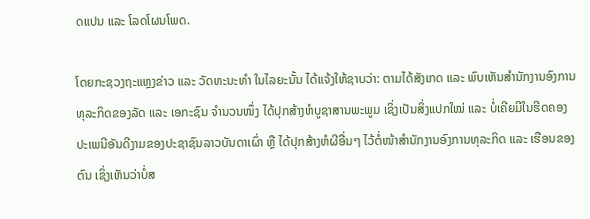ດແປນ ແລະ ໂລດໂຜນໂພດ.

ໂດຍກະຊວງຖະແຫຼງຂ່າວ ແລະ ວັດທະນະທຳ ໃນໄລຍະນັ້ນ ໄດ້ແຈ້ງໃຫ້ຊາບວ່າ: ຕາມໄດ້ສັງເກດ ແລະ ພົບເຫັນສຳນັກງານອົງການທຸລະກິດຂອງລັດ ແລະ ເອກະຊົນ ຈຳນວນໜຶ່ງ ໄດ້ປຸກສ້າງຫໍບູຊາສານພະພູມ ເຊິ່ງເປັນສິ່ງແປກໃໝ່ ແລະ ບໍ່ເຄີຍມີໃນຮີດຄອງປະເພນີອັນດີງາມຂອງປະຊາຊົນລາວບັນດາເຜົ່າ ຫຼື ໄດ້ປຸກສ້າງຫໍຜີອື່ນໆ ໄວ້ຕໍ່ໜ້າສຳນັກງານອົງການທຸລະກິດ ແລະ ເຮືອນຂອງຕົນ ເຊິ່ງເຫັນວ່າບໍ່ສ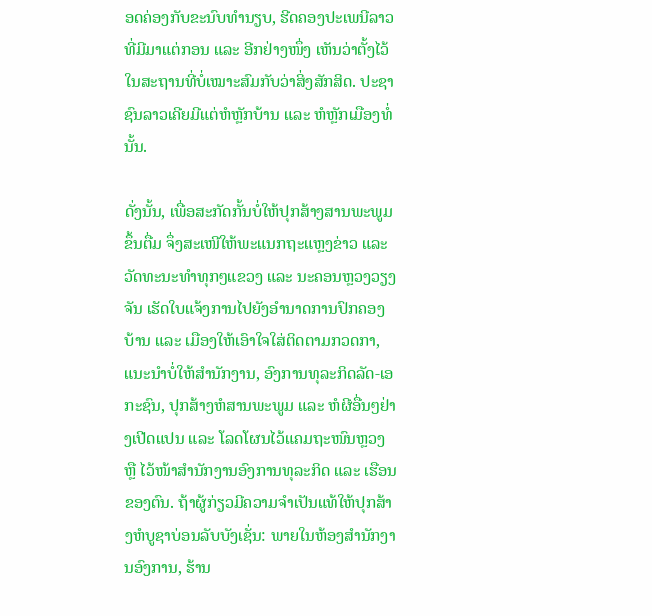ອດຄ່ອງກັບຂະນົບທຳນຽບ, ຮີດຄອງປະເພນີລາວທີ່ມີມາແຕ່ກອນ ແລະ ອີກຢ່າງໜຶ່ງ ເຫັນວ່າຕັ້ງໄວ້ໃນສະຖານທີ່ບໍ່ເໝາະສົມກັບວ່າສິ່ງສັກສິດ. ປະຊາຊົນລາວເຄີຍມີແຕ່ຫໍຫຼັກບ້ານ ແລະ ຫໍຫຼັກເມືອງທໍ່ນັ້ນ.

ດັ່ງນັ້ນ, ເພື່ອສະກັດກັ້ນບໍ່ໃຫ້ປຸກສ້າງສານພະພູມຂຶ້ນຕື່ມ ຈຶ່ງສະເໜີໃຫ້ພະແນກຖະແຫຼງຂ່າວ ແລະ ວັດທະນະທຳທຸກໆແຂວງ ແລະ ນະຄອນຫຼວງວຽງຈັນ ເຮັດໃບແຈ້ງການໄປຍັງອຳນາດການປົກຄອງບ້ານ ແລະ ເມືອງໃຫ້ເອົາໃຈໃສ່ຕິດຕາມກວດກາ, ແນະນຳບໍ່ໃຫ້ສຳນັກງານ, ອົງການທຸລະກິດລັດ-ເອກະຊົນ, ປຸກສ້າງຫໍສານພະພູມ ແລະ ຫໍຜີອື່ນໆຢ່າງເປີດແປນ ແລະ ໂລດໂຜນໄວ້ແຄມຖະໜົນຫຼວງ ຫຼື ໄວ້ໜ້າສຳນັກງານອົງການທຸລະກິດ ແລະ ເຮືອນຂອງຕົນ. ຖ້າຜູ້ກ່ຽວມີຄວາມຈຳເປັນແທ້ໃຫ້ປຸກສ້າງຫໍບູຊາບ່ອນລັບບັງເຊັ່ນ: ພາຍໃນຫ້ອງສຳນັກງານອົງການ, ຮ້ານ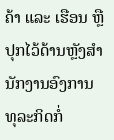ຄ້າ ແລະ ເຮືອນ ຫຼື ປຸກໄວ້ດ້ານຫຼັງສຳນັກງານອົງການທຸລະກິດກໍ່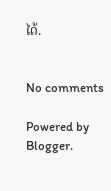ໄດ້.


No comments

Powered by Blogger.